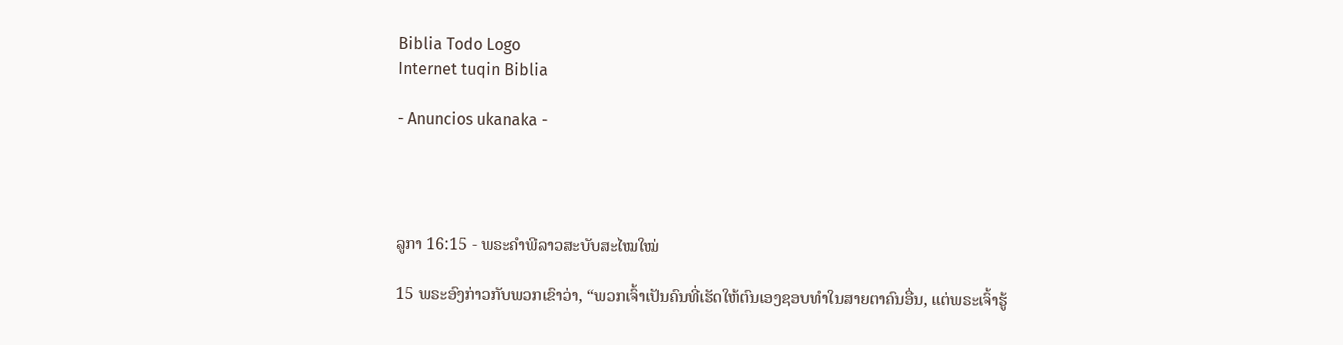Biblia Todo Logo
Internet tuqin Biblia

- Anuncios ukanaka -




ລູກາ 16:15 - ພຣະຄຳພີລາວສະບັບສະໄໝໃໝ່

15 ພຣະອົງກ່າວກັບພວກເຂົາວ່າ, “ພວກເຈົ້າເປັນຄົນທີ່ເຮັດໃຫ້ຕົນເອງຊອບທຳໃນສາຍຕາຄົນອື່ນ, ແຕ່ພຣະເຈົ້າຮູ້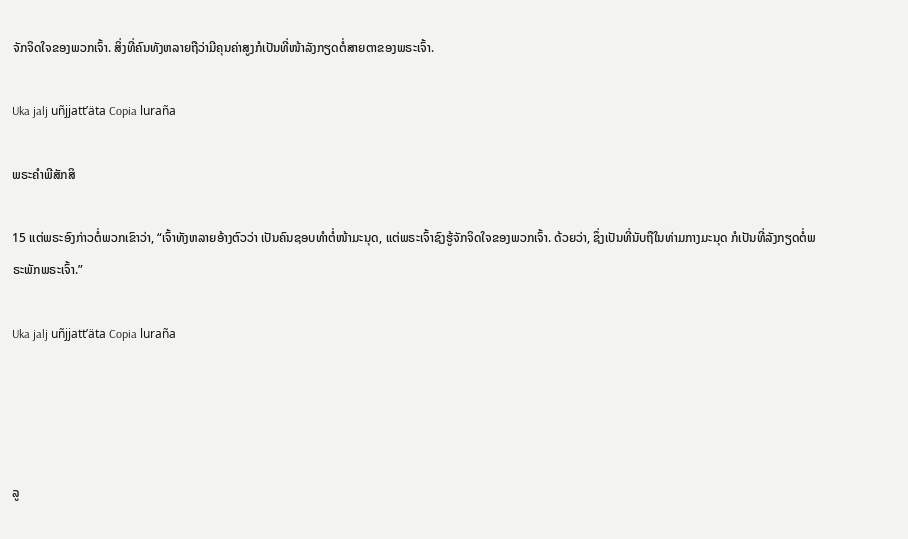ຈັກຈິດໃຈຂອງພວກເຈົ້າ. ສິ່ງທີ່ຄົນທັງຫລາຍຖືວ່າມີຄຸນຄ່າສູງກໍເປັນທີ່ໜ້າລັງກຽດຕໍ່ສາຍຕາຂອງພຣະເຈົ້າ.

Uka jalj uñjjattʼäta Copia luraña

ພຣະຄຳພີສັກສິ

15 ແຕ່ພຣະອົງກ່າວຕໍ່ພວກເຂົາວ່າ, “ເຈົ້າທັງຫລາຍອ້າງຕົວວ່າ ເປັນຄົນຊອບທຳຕໍ່ໜ້າມະນຸດ, ແຕ່ພຣະເຈົ້າຊົງຮູ້ຈັກຈິດໃຈຂອງພວກເຈົ້າ. ດ້ວຍວ່າ, ຊຶ່ງເປັນທີ່ນັບຖືໃນທ່າມກາງມະນຸດ ກໍເປັນທີ່ລັງກຽດຕໍ່ພຣະພັກພຣະເຈົ້າ.”

Uka jalj uñjjattʼäta Copia luraña




ລູ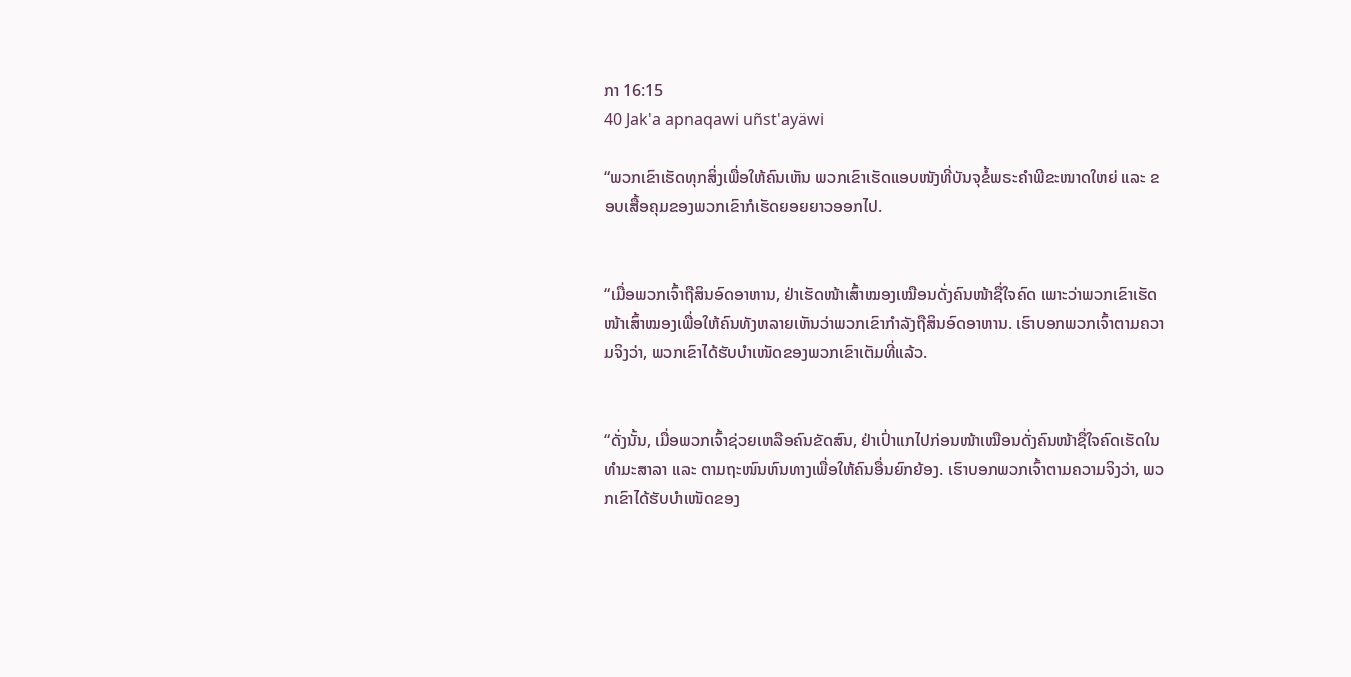ກາ 16:15
40 Jak'a apnaqawi uñst'ayäwi

“ພວກເຂົາເຮັດທຸກສິ່ງເພື່ອໃຫ້ຄົນເຫັນ ພວກເຂົາເຮັດແອບໜັງທີ່ບັນຈຸຂໍ້ພຣະຄຳພີຂະໜາດໃຫຍ່ ແລະ ຂອບເສື້ອຄຸມຂອງພວກເຂົາກໍເຮັດຍອຍຍາວອອກໄປ.


“ເມື່ອພວກເຈົ້າຖືສິນອົດອາຫານ, ຢ່າເຮັດໜ້າເສົ້າໝອງເໝືອນດັ່ງຄົນໜ້າຊື່ໃຈຄົດ ເພາະວ່າພວກເຂົາເຮັດໜ້າເສົ້າໝອງເພື່ອໃຫ້ຄົນທັງຫລາຍເຫັນວ່າພວກເຂົາກຳລັງຖືສິນອົດອາຫານ. ເຮົາບອກພວກເຈົ້າຕາມຄວາມຈິງວ່າ, ພວກເຂົາໄດ້ຮັບບຳເໜັດຂອງພວກເຂົາເຕັມທີ່ແລ້ວ.


“ດັ່ງນັ້ນ, ເມື່ອພວກເຈົ້າຊ່ວຍເຫລືອຄົນຂັດສົນ, ຢ່າເປົ່າແກໄປກ່ອນໜ້າເໝືອນດັ່ງຄົນໜ້າຊື່ໃຈຄົດເຮັດໃນທຳມະສາລາ ແລະ ຕາມຖະໜົນຫົນທາງເພື່ອໃຫ້ຄົນອື່ນຍົກຍ້ອງ. ເຮົາບອກພວກເຈົ້າຕາມຄວາມຈິງວ່າ, ພວກເຂົາໄດ້ຮັບບຳເໜັດຂອງ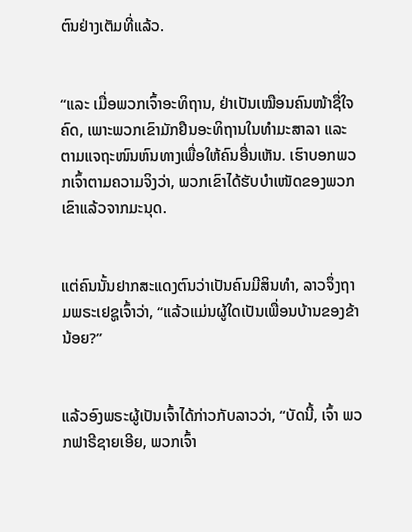ຕົນຢ່າງເຕັມທີ່ແລ້ວ.


“ແລະ ເມື່ອພວກເຈົ້າອະທິຖານ, ຢ່າເປັນເໝືອນຄົນໜ້າຊື່ໃຈຄົດ, ເພາະພວກເຂົາມັກຢືນອະທິຖານໃນທຳມະສາລາ ແລະ ຕາມແຈຖະໜົນຫົນທາງເພື່ອໃຫ້ຄົນອື່ນເຫັນ. ເຮົາບອກພວກເຈົ້າຕາມຄວາມຈິງວ່າ, ພວກເຂົາໄດ້ຮັບບຳເໜັດຂອງພວກເຂົາແລ້ວຈາກມະນຸດ.


ແຕ່ຄົນນັ້ນຢາກສະແດງຕົນວ່າເປັນຄົນມີສິນທຳ, ລາວຈຶ່ງຖາມພຣະເຢຊູເຈົ້າວ່າ, “ແລ້ວແມ່ນຜູ້ໃດເປັນເພື່ອນບ້ານຂອງຂ້ານ້ອຍ?”


ແລ້ວອົງພຣະຜູ້ເປັນເຈົ້າໄດ້ກ່າວກັບລາວວ່າ, “ບັດນີ້, ເຈົ້າ ພວກຟາຣີຊາຍເອີຍ, ພວກເຈົ້າ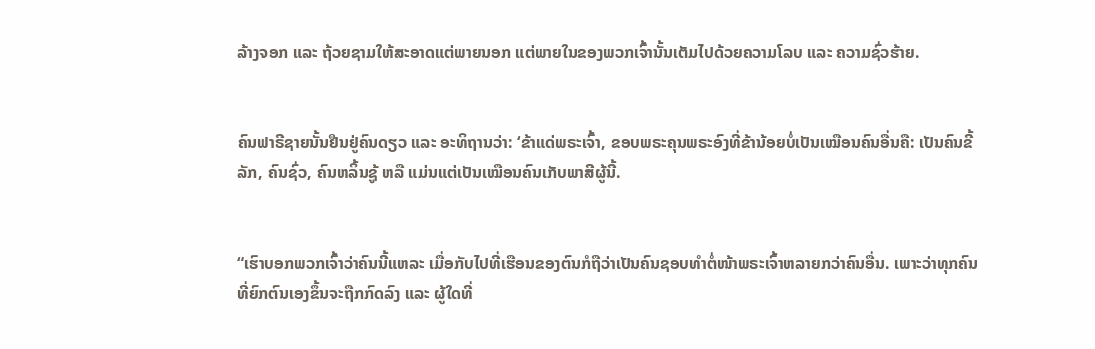ລ້າງຈອກ ແລະ ຖ້ວຍຊາມໃຫ້ສະອາດແຕ່ພາຍນອກ ແຕ່ພາຍໃນຂອງພວກເຈົ້ານັ້ນເຕັມໄປດ້ວຍຄວາມໂລບ ແລະ ຄວາມຊົ່ວຮ້າຍ.


ຄົນຟາຣີຊາຍນັ້ນຢືນຢູ່ຄົນດຽວ ແລະ ອະທິຖານວ່າ: ‘ຂ້າແດ່ພຣະເຈົ້າ, ຂອບພຣະຄຸນພຣະອົງທີ່ຂ້ານ້ອຍບໍ່ເປັນເໝືອນຄົນອື່ນຄື: ເປັນຄົນຂີ້ລັກ, ຄົນຊົ່ວ, ຄົນຫລິ້ນຊູ້ ຫລື ແມ່ນແຕ່ເປັນເໝືອນຄົນເກັບພາສີຜູ້ນີ້.


“ເຮົາບອກພວກເຈົ້າວ່າຄົນນີ້ແຫລະ ເມື່ອກັບໄປທີ່ເຮືອນຂອງຕົນກໍຖືວ່າເປັນຄົນຊອບທຳຕໍ່ໜ້າພຣະເຈົ້າຫລາຍກວ່າຄົນອື່ນ. ເພາະວ່າທຸກຄົນທີ່ຍົກຕົນເອງຂຶ້ນຈະຖືກກົດລົງ ແລະ ຜູ້ໃດທີ່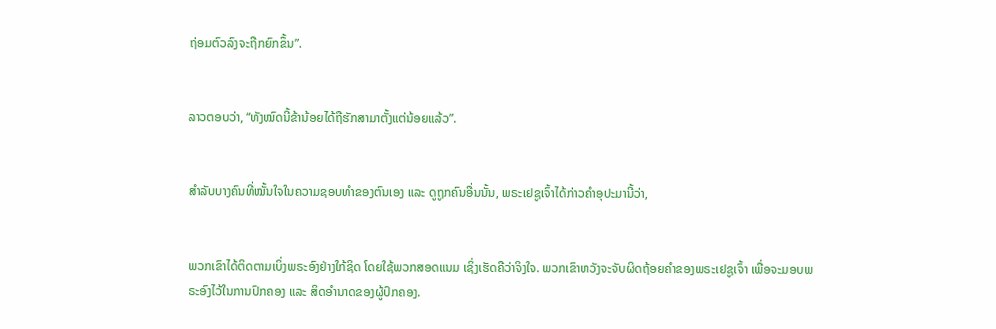ຖ່ອມຕົວລົງຈະຖືກຍົກຂຶ້ນ”.


ລາວຕອບວ່າ, “ທັງໝົດນີ້ຂ້ານ້ອຍໄດ້ຖືຮັກສາມາຕັ້ງແຕ່ນ້ອຍແລ້ວ”.


ສຳລັບບາງຄົນທີ່ໝັ້ນໃຈໃນຄວາມຊອບທຳຂອງຕົນເອງ ແລະ ດູຖູກຄົນອື່ນນັ້ນ, ພຣະເຢຊູເຈົ້າໄດ້ກ່າວຄຳອຸປະມານີ້ວ່າ,


ພວກເຂົາໄດ້ຕິດຕາມເບິ່ງພຣະອົງຢ່າງໃກ້ຊິດ ໂດຍໃຊ້ພວກສອດແນມ ເຊິ່ງເຮັດຄືວ່າຈິງໃຈ. ພວກເຂົາຫວັງຈະຈັບຜິດຖ້ອຍຄຳຂອງພຣະເຢຊູເຈົ້າ ເພື່ອຈະມອບພຣະອົງໄວ້ໃນການປົກຄອງ ແລະ ສິດອຳນາດຂອງຜູ້ປົກຄອງ.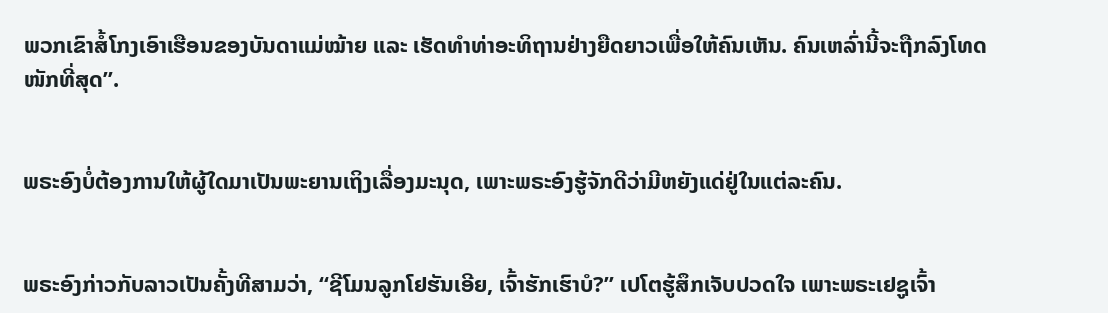ພວກເຂົາສໍ້ໂກງເອົາເຮືອນຂອງບັນດາແມ່ໝ້າຍ ແລະ ເຮັດທຳທ່າອະທິຖານຢ່າງຍືດຍາວເພື່ອໃຫ້ຄົນເຫັນ. ຄົນເຫລົ່ານີ້ຈະຖືກລົງໂທດໜັກທີ່ສຸດ”.


ພຣະອົງບໍ່ຕ້ອງການໃຫ້ຜູ້ໃດມາເປັນພະຍານເຖິງເລື່ອງມະນຸດ, ເພາະພຣະອົງຮູ້ຈັກດີວ່າມີຫຍັງແດ່ຢູ່ໃນແຕ່ລະຄົນ.


ພຣະອົງກ່າວກັບລາວເປັນຄັ້ງທີສາມວ່າ, “ຊີໂມນລູກໂຢຮັນເອີຍ, ເຈົ້າຮັກເຮົາບໍ?” ເປໂຕຮູ້ສຶກເຈັບປວດໃຈ ເພາະພຣະເຢຊູເຈົ້າ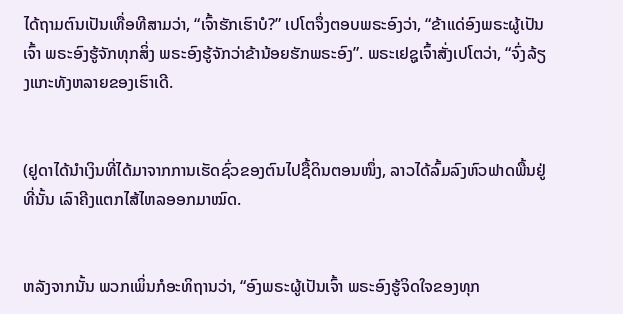ໄດ້ຖາມຕົນເປັນເທື່ອທີສາມວ່າ, “ເຈົ້າຮັກເຮົາບໍ?” ເປໂຕຈຶ່ງຕອບພຣະອົງວ່າ, “ຂ້າແດ່ອົງພຣະຜູ້ເປັນເຈົ້າ ພຣະອົງຮູ້ຈັກທຸກສິ່ງ ພຣະອົງຮູ້ຈັກວ່າຂ້ານ້ອຍຮັກພຣະອົງ”. ພຣະເຢຊູເຈົ້າສັ່ງເປໂຕວ່າ, “ຈົ່ງລ້ຽງແກະທັງຫລາຍຂອງເຮົາເດີ.


(ຢູດາໄດ້ນຳເງິນທີ່ໄດ້ມາຈາກການເຮັດຊົ່ວຂອງຕົນໄປຊື້ດິນຕອນໜຶ່ງ, ລາວໄດ້ລົ້ມລົງຫົວຟາດພື້ນຢູ່ທີ່ນັ້ນ ເລົາຄີງແຕກໄສ້ໄຫລອອກມາໝົດ.


ຫລັງຈາກນັ້ນ ພວກເພິ່ນກໍອະທິຖານວ່າ, “ອົງພຣະຜູ້ເປັນເຈົ້າ ພຣະອົງຮູ້ຈິດໃຈຂອງທຸກ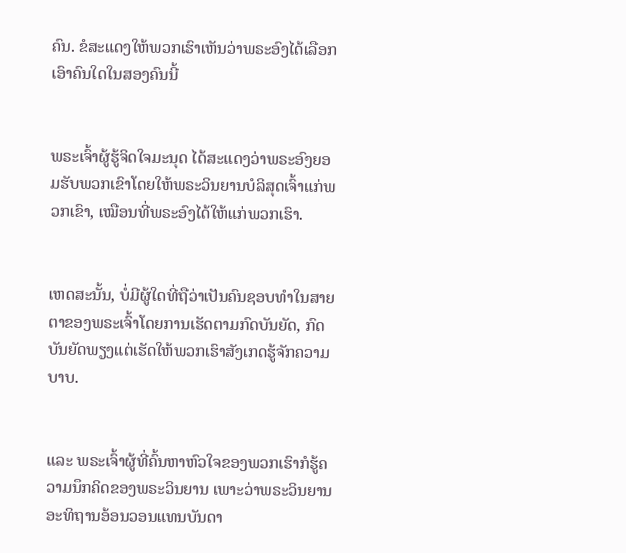ຄົນ. ຂໍສະແດງໃຫ້ພວກເຮົາເຫັນວ່າພຣະອົງໄດ້ເລືອກເອົາຄົນໃດໃນສອງຄົນນີ້


ພຣະເຈົ້າຜູ້ຮູ້ຈິດໃຈມະນຸດ ໄດ້ສະແດງວ່າພຣະອົງຍອມຮັບພວກເຂົາໂດຍໃຫ້ພຣະວິນຍານບໍລິສຸດເຈົ້າແກ່ພວກເຂົາ, ເໝືອນທີ່ພຣະອົງໄດ້ໃຫ້ແກ່ພວກເຮົາ.


ເຫດສະນັ້ນ, ບໍ່ມີຜູ້ໃດທີ່ຖືວ່າເປັນຄົນຊອບທຳໃນສາຍຕາຂອງພຣະເຈົ້າໂດຍການເຮັດຕາມກົດບັນຍັດ, ກົດບັນຍັດພຽງແຕ່ເຮັດໃຫ້ພວກເຮົາສັງເກດຮູ້ຈັກຄວາມບາບ.


ແລະ ພຣະເຈົ້າຜູ້ທີ່ຄົ້ນຫາຫົວໃຈຂອງພວກເຮົາກໍຮູ້ຄວາມນຶກຄິດຂອງພຣະວິນຍານ ເພາະວ່າພຣະວິນຍານອະທິຖານອ້ອນວອນແທນບັນດາ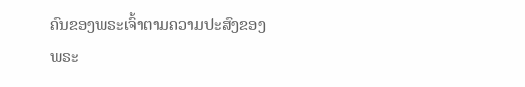ຄົນຂອງພຣະເຈົ້າຕາມຄວາມປະສົງຂອງພຣະ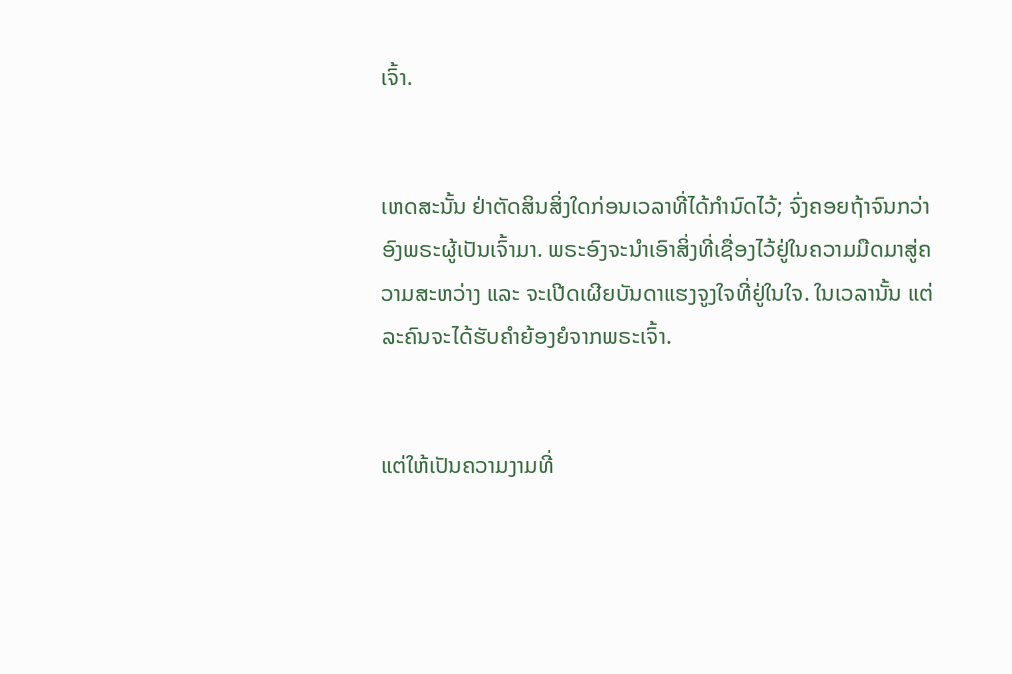ເຈົ້າ.


ເຫດສະນັ້ນ ຢ່າຕັດສິນສິ່ງໃດກ່ອນເວລາທີ່ໄດ້ກຳນົດໄວ້; ຈົ່ງຄອຍຖ້າຈົນກວ່າອົງພຣະຜູ້ເປັນເຈົ້າມາ. ພຣະອົງຈະນຳເອົາສິ່ງທີ່ເຊື່ອງໄວ້ຢູ່ໃນຄວາມມືດມາສູ່ຄວາມສະຫວ່າງ ແລະ ຈະເປີດເຜີຍບັນດາແຮງຈູງໃຈທີ່ຢູ່ໃນໃຈ. ໃນເວລານັ້ນ ແຕ່ລະຄົນຈະໄດ້ຮັບຄຳຍ້ອງຍໍຈາກພຣະເຈົ້າ.


ແຕ່ໃຫ້ເປັນຄວາມງາມທີ່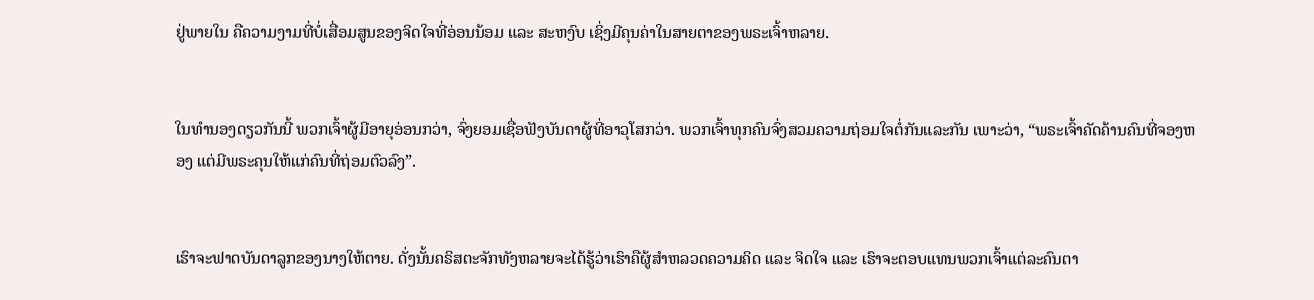ຢູ່ພາຍໃນ ຄືຄວາມງາມທີ່ບໍ່ເສື່ອມສູນຂອງຈິດໃຈທີ່ອ່ອນນ້ອມ ແລະ ສະຫງົບ ເຊິ່ງມີຄຸນຄ່າໃນສາຍຕາຂອງພຣະເຈົ້າຫລາຍ.


ໃນທຳນອງດຽວກັນນີ້ ພວກເຈົ້າຜູ້ມີອາຍຸອ່ອນກວ່າ, ຈົ່ງຍອມເຊື່ອຟັງບັນດາຜູ້ທີ່ອາວຸໂສກວ່າ. ພວກເຈົ້າທຸກຄົນຈົ່ງສວມຄວາມຖ່ອມໃຈຕໍ່ກັນແລະກັນ ເພາະວ່າ, “ພຣະເຈົ້າຄັດຄ້ານຄົນທີ່ຈອງຫອງ ແຕ່ມີພຣະຄຸນໃຫ້ແກ່ຄົນທີ່ຖ່ອມຕົວລົງ”.


ເຮົາຈະຟາດບັນດາລູກຂອງນາງໃຫ້ຕາຍ. ດັ່ງນັ້ນຄຣິສຕະຈັກທັງຫລາຍຈະໄດ້ຮູ້ວ່າເຮົາຄືຜູ້ສຳຫລວດຄວາມຄິດ ແລະ ຈິດໃຈ ແລະ ເຮົາຈະຕອບແທນພວກເຈົ້າແຕ່ລະຄົນຕາ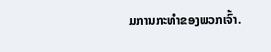ມການກະທຳຂອງພວກເຈົ້າ.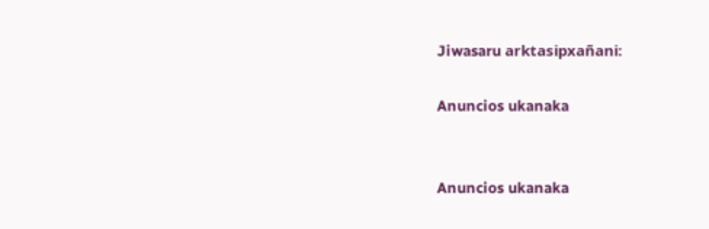Jiwasaru arktasipxañani:

Anuncios ukanaka


Anuncios ukanaka